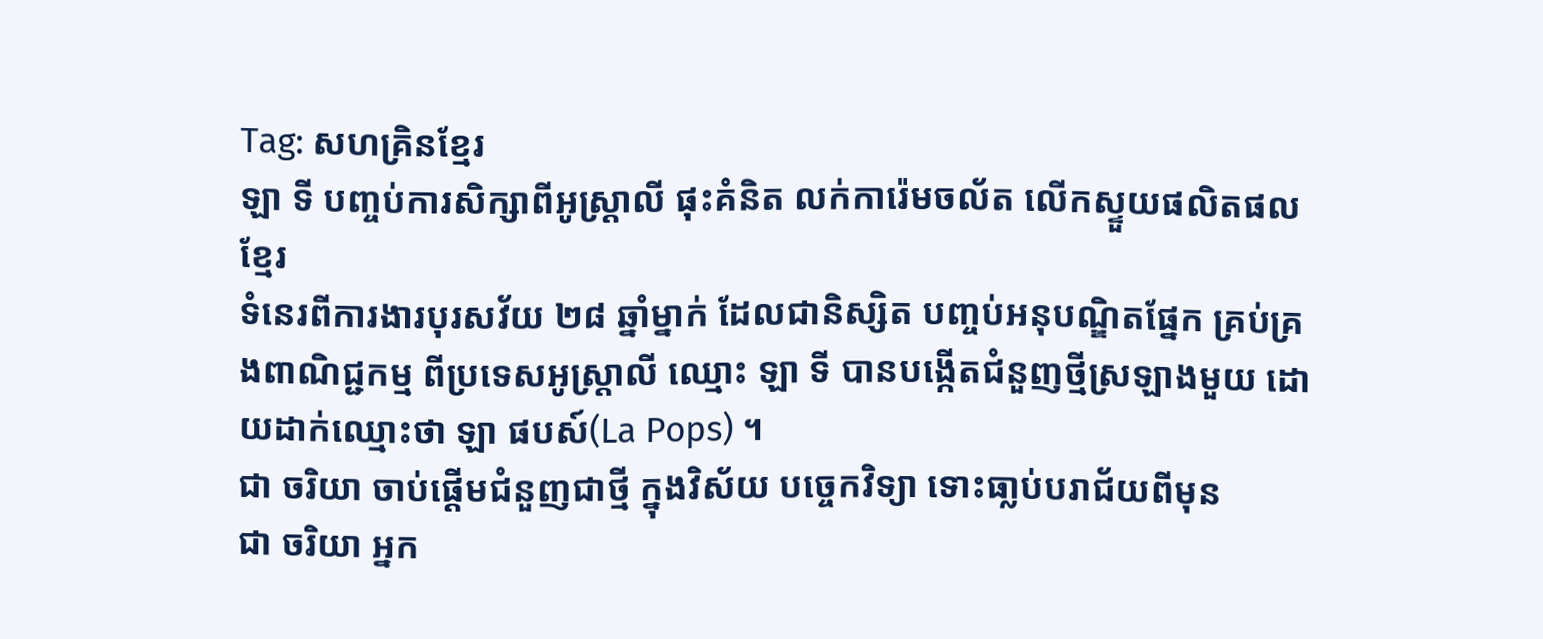Tag: សហគ្រិនខ្មែរ
ឡា ទី បញ្ចប់ការសិក្សាពីអូស្ត្រាលី ផុះគំនិត លក់ការ៉េមចល័ត លើកស្ទួយផលិតផលខ្មែរ
ទំនេរពីការងារបុរសវ័យ ២៨ ឆ្នាំម្នាក់ ដែលជានិស្សិត បញ្ចប់អនុបណ្ឌិតផ្នែក គ្រប់គ្រងពាណិជ្ជកម្ម ពីប្រទេសអូស្ត្រាលី ឈ្មោះ ឡា ទី បានបង្កើតជំនួញថ្មីស្រឡាងមួយ ដោយដាក់ឈ្មោះថា ឡា ផបស៍(La Pops) ។
ជា ចរិយា ចាប់ផ្ដើមជំនួញជាថ្មី ក្នុងវិស័យ បច្ចេកវិទ្យា ទោះធា្លប់បរាជ័យពីមុន
ជា ចរិយា អ្នក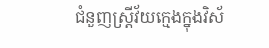ជំនួញស្រ្តីវ័យក្មេងក្នុងវិស័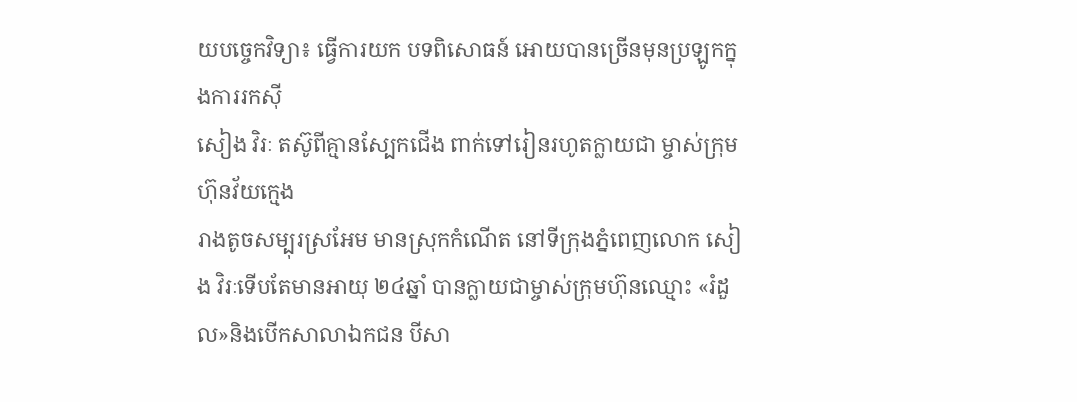យបច្ចេកវិទ្យា៖ ធ្វើការយក បទពិសោធន៍ អោយបានច្រើនមុនប្រឡូកក្នុងការរកស៊ី
សៀង វិរៈ តស៊ូពីគ្មានស្បែកជើង ពាក់ទៅរៀនរហូតក្លាយជា ម្ចាស់ក្រុមហ៊ុនវ័យក្មេង
រាងតូចសម្បុរស្រអែម មានស្រុកកំណើត នៅទីក្រុងភ្នំពេញលោក សៀង វិរៈទើបតែមានអាយុ ២៤ឆ្នាំ បានក្លាយជាម្ចាស់ក្រុមហ៊ុនឈ្មោះ «រំដួល»និងបើកសាលាឯកជន បីសា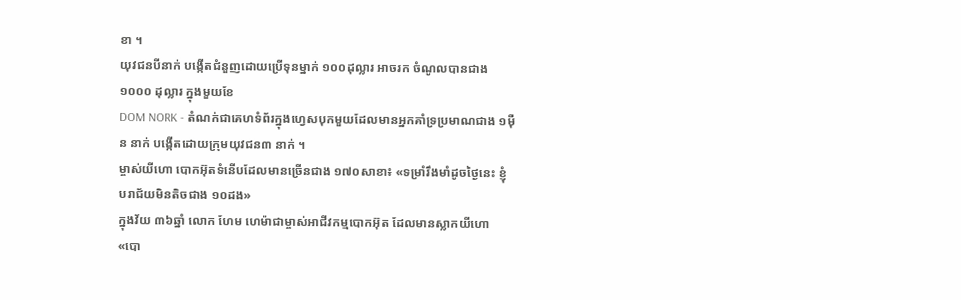ខា ។
យុវជនបីនាក់ បង្កើតជំនួញដោយប្រើទុនម្នាក់ ១០០ដុល្លារ អាចរក ចំណូលបានជាង១០០០ ដុល្លារ ក្នុងមួយខែ
DOM NORK - តំណក់ជាគេហទំព័រក្នុងហ្វេសបុកមួយដែលមានអ្នកគាំទ្រប្រមាណជាង ១ម៉ឺន នាក់ បង្កើតដោយក្រុមយុវជន៣ នាក់ ។
ម្ចាស់យីហោ បោកអ៊ុតទំនើបដែលមានច្រើនជាង ១៧០សាខា៖ «ទម្រាំរឹងមាំដូចថ្ងៃនេះ ខ្ញុំបរាជ័យមិនតិចជាង ១០ដង»
ក្នុងវ័យ ៣៦ឆ្នាំ លោក ហែម ហេម៉ាជាម្ចាស់អាជីវកម្មបោកអ៊ុត ដែលមានស្លាកយីហោ «បោ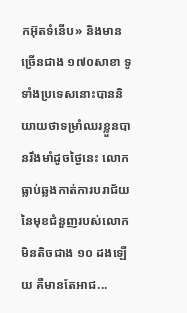កអ៊ុតទំនើប» និងមានច្រើនជាង ១៧០សាខា ទូទាំងប្រទេសនោះបាននិយាយថាទម្រាំឈរខ្លួនបានរឹងមាំដូចថ្ងៃនេះ លោកធ្លាប់ឆ្លងកាត់ការបរាជ័យនៃមុខជំនួញរបស់លោកមិនតិចជាង ១០ ដងឡើយ គឺមានតែអាជ...